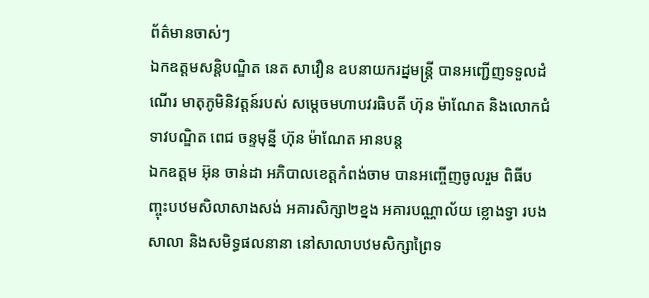ព័ត៌មានចាស់ៗ
ឯកឧត្តមសន្តិបណ្ឌិត នេត សាវឿន ឧបនាយករដ្នមន្ត្រី បានអញ្ជេីញទទួលដំណើរ មាតុភូមិនិវត្តន៍របស់ សម្តេចមហាបវរធិបតី ហ៊ុន ម៉ាណែត និងលោកជំទាវបណ្ឌិត ពេជ ចន្ទមុន្នី ហ៊ុន ម៉ាណែត អានបន្ត
ឯកឧត្តម អ៊ុន ចាន់ដា អភិបាលខេត្តកំពង់ចាម បានអញ្ចើញចូលរួម ពិធីបញ្ចុះបឋមសិលាសាងសង់ អគារសិក្សា២ខ្នង អគារបណ្ណាល័យ ខ្លោងទ្វា របងសាលា និងសមិទ្ធផលនានា នៅសាលាបឋមសិក្សាព្រៃទ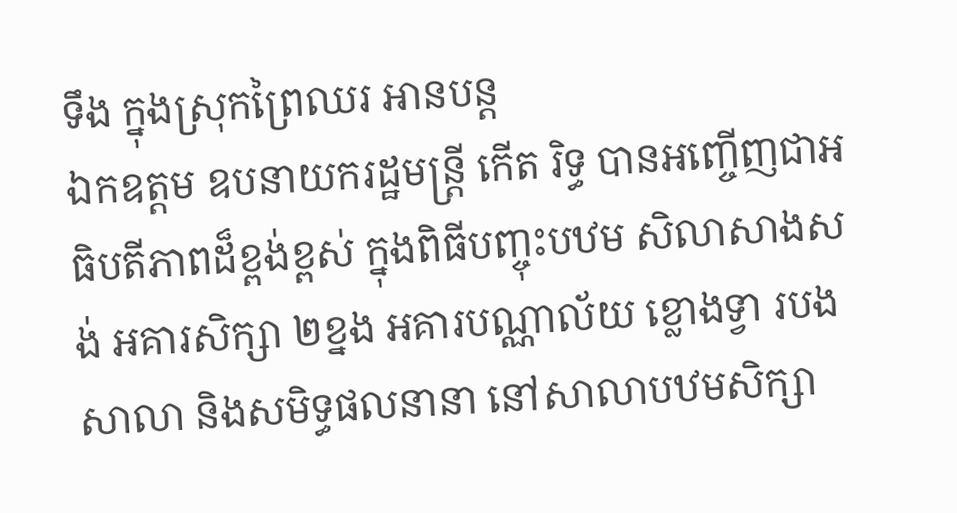ទឹង ក្នុងស្រុកព្រៃឈរ អានបន្ត
ឯកឧត្តម ឧបនាយករដ្ឋមន្ត្រី កើត រិទ្ធ បានអញ្ចើញជាអធិបតីភាពដ៏ខ្ពង់ខ្ពស់ ក្នុងពិធីបញ្ចុះបឋម សិលាសាងសង់ អគារសិក្សា ២ខ្នង អគារបណ្ណាល័យ ខ្លោងទ្វា របងសាលា និងសមិទ្ធផលនានា នៅសាលាបឋមសិក្សា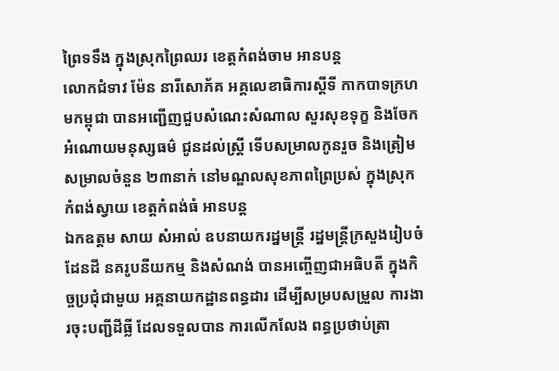ព្រៃទទឹង ក្នុងស្រុកព្រៃឈរ ខេត្តកំពង់ចាម អានបន្ត
លោកជំទាវ ម៉ែន នារីសោភ័គ អគ្គលេខាធិការស្តីទី កាកបាទក្រហមកម្ពុជា បានអញ្ជេីញជួបសំណេះសំណាល សួរសុខទុក្ខ និងចែកអំណោយមនុស្សធម៌ ជូនដល់ស្ត្រី ទេីបសម្រាលកូនរួច និងត្រៀមសម្រាលចំនួន ២៣នាក់ នៅមណ្ឌលសុខភាពព្រៃប្រស់ ក្នុងស្រុកកំពង់ស្វាយ ខេត្តកំពង់ធំ អានបន្ត
ឯកឧត្តម សាយ សំអាល់ ឧបនាយករដ្នមន្ត្រី រដ្នមន្ត្រីក្រសួងរៀបចំដែនដី នគរូបនីយកម្ម និងសំណង់ បានអញ្ចើញជាអធិបតី ក្នុងកិច្ចប្រជុំជាមួយ អគ្គនាយកដ្ឋានពន្ធដារ ដើម្បីសម្របសម្រួល ការងារចុះបញ្ជីដីធ្លី ដែលទទួលបាន ការលើកលែង ពន្ធប្រថាប់ត្រា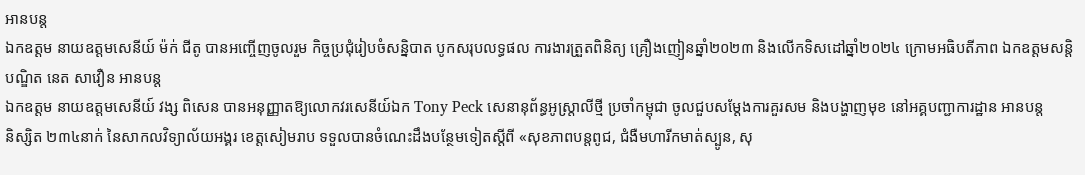អានបន្ត
ឯកឧត្តម នាយឧត្តមសេនីយ៍ ម៉ក់ ជីតូ បានអញ្ចើញចូលរួម កិច្ចប្រជុំរៀបចំសន្និបាត បូកសរុបលទ្ធផល ការងារត្រួតពិនិត្យ គ្រឿងញៀនឆ្នាំ២០២៣ និងលើកទិសដៅឆ្នាំ២០២៤ ក្រោមអធិបតីភាព ឯកឧត្តមសន្តិបណ្ឌិត នេត សាវឿន អានបន្ត
ឯកឧត្តម នាយឧត្ដមសេនីយ៍ វង្ស ពិសេន បានអនុញ្ញាតឱ្យលោកវរសេនីយ៍ឯក Tony Peck សេនានុព័ន្ធអូស្ត្រាលីថ្មី ប្រចាំកម្ពុជា ចូលជួបសម្តែងការគួរសម និងបង្ហាញមុខ នៅអគ្គបញ្ជាការដ្ឋាន អានបន្ត
និស្សិត ២៣៤នាក់ នៃសាកលវិទ្យាល័យអង្គរ ខេត្តសៀមរាប ទទួលបានចំណេះដឹងបន្ថែមទៀតស្តីពី «សុខភាពបន្តពូជ, ជំងឺមហារីកមាត់ស្បូន, សុ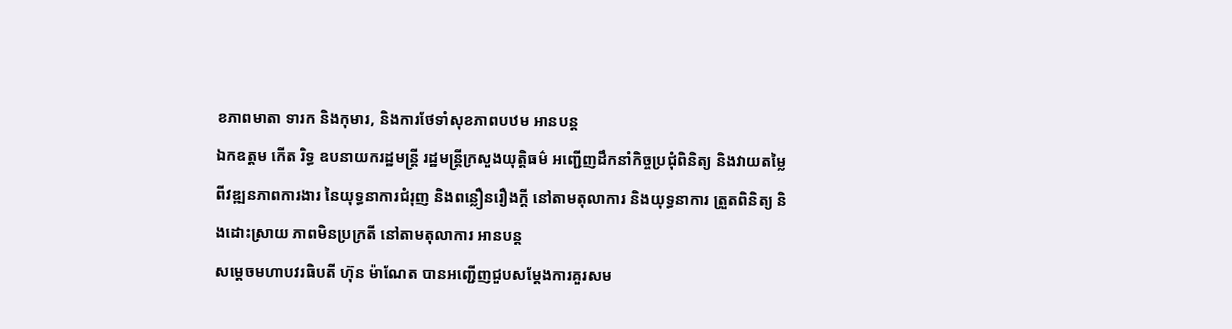ខភាពមាតា ទារក និងកុមារ, និងការថែទាំសុខភាពបឋម អានបន្ត
ឯកឧត្តម កើត រិទ្ធ ឧបនាយករដ្ឋមន្ត្រី រដ្ឋមន្ត្រីក្រសួងយុត្តិធម៌ អញ្ជើញដឹកនាំកិច្ចប្រជុំពិនិត្យ និងវាយតម្លៃ ពីវឌ្ឍនភាពការងារ នៃយុទ្ធនាការជំរុញ និងពន្លឿនរឿងក្តី នៅតាមតុលាការ និងយុទ្ធនាការ ត្រួតពិនិត្យ និងដោះស្រាយ ភាពមិនប្រក្រតី នៅតាមតុលាការ អានបន្ត
សម្តេចមហាបវរធិបតី ហ៊ុន ម៉ាណែត បានអញ្ជើញជួបសម្តែងការគួរសម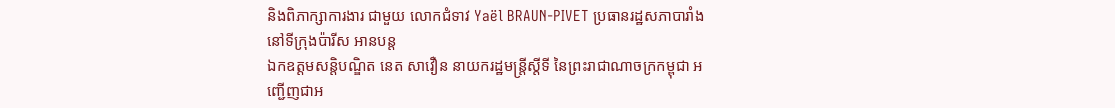និងពិភាក្សាការងារ ជាមួយ លោកជំទាវ Yaël BRAUN-PIVET ប្រធានរដ្ឋសភាបារាំង នៅទីក្រុងប៉ារីស អានបន្ត
ឯកឧត្តមសន្តិបណ្ឌិត នេត សាវឿន នាយករដ្ឋមន្រ្តីស្តីទី នៃព្រះរាជាណាចក្រកម្ពុជា អញ្ជើញជាអ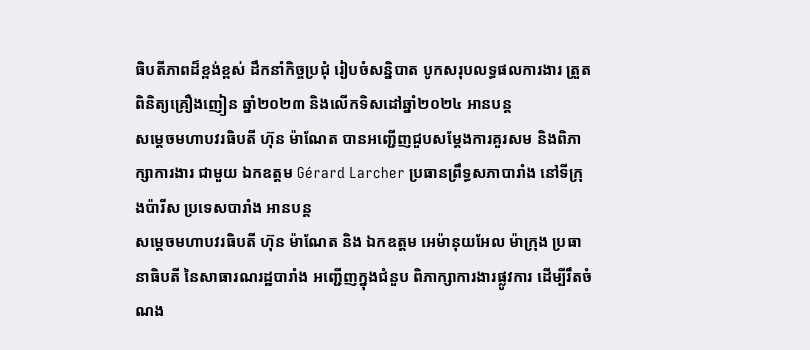ធិបតីភាពដ៏ខ្ពង់ខ្ពស់ ដឹកនាំកិច្ចប្រជុំ រៀបចំសន្និបាត បូកសរុបលទ្ធផលការងារ ត្រួតពិនិត្យគ្រឿងញៀន ឆ្នាំ២០២៣ និងលើកទិសដៅឆ្នាំ២០២៤ អានបន្ត
សម្តេចមហាបវរធិបតី ហ៊ុន ម៉ាណែត បានអញ្ជើញជួបសម្តែងការគួរសម និងពិភាក្សាការងារ ជាមួយ ឯកឧត្តម Gérard Larcher ប្រធានព្រឹទ្ធសភាបារាំង នៅទីក្រុងប៉ារីស ប្រទេសបារាំង អានបន្ត
សម្តេចមហាបវរធិបតី ហ៊ុន ម៉ាណែត និង ឯកឧត្ដម អេម៉ានុយអែល ម៉ាក្រុង ប្រធានាធិបតី នៃសាធារណរដ្ឋបារាំង អញ្ជើញក្នុងជំនួប ពិភាក្សាការងារផ្លូវការ ដើម្បីរឹតចំណង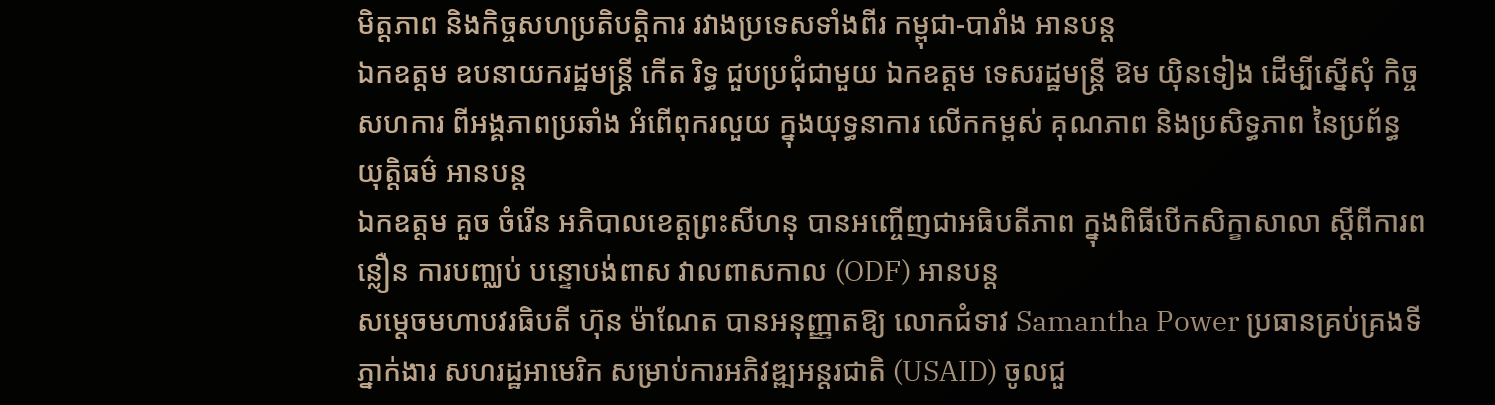មិត្តភាព និងកិច្ចសហប្រតិបត្តិការ រវាងប្រទេសទាំងពីរ កម្ពុជា-បារាំង អានបន្ត
ឯកឧត្តម ឧបនាយករដ្ឋមន្ត្រី កើត រិទ្ធ ជួបប្រជុំជាមួយ ឯកឧត្តម ទេសរដ្ឋមន្ត្រី ឱម យ៉ិនទៀង ដើម្បីស្នើសុំ កិច្ចសហការ ពីអង្គភាពប្រឆាំង អំពើពុករលួយ ក្នុងយុទ្ធនាការ លើកកម្ពស់ គុណភាព និងប្រសិទ្ធភាព នៃប្រព័ន្ធយុត្តិធម៌ អានបន្ត
ឯកឧត្តម គួច ចំរើន អភិបាលខេត្តព្រះសីហនុ បានអញ្ចើញជាអធិបតីភាព ក្នុងពិធីបើកសិក្ខាសាលា ស្តីពីការពន្លឿន ការបញ្ឈប់ បន្ទោបង់ពាស វាលពាសកាល (ODF) អានបន្ត
សម្ដេចមហាបវរធិបតី ហ៊ុន ម៉ាណែត បានអនុញ្ញាតឱ្យ លោកជំទាវ Samantha Power ប្រធានគ្រប់គ្រងទីភ្នាក់ងារ សហរដ្ឋអាមេរិក សម្រាប់ការអភិវឌ្ឍអន្តរជាតិ (USAID) ចូលជួ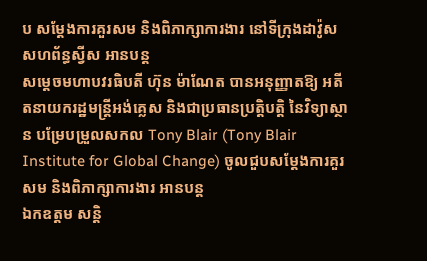ប សម្តែងការគួរសម និងពិភាក្សាការងារ នៅទីក្រុងដាវ៉ូស សហព័ន្ធស្វីស អានបន្ត
សម្ដេចមហាបវរធិបតី ហ៊ុន ម៉ាណែត បានអនុញ្ញាតឱ្យ អតីតនាយករដ្ឋមន្ត្រីអង់គ្លេស និងជាប្រធានប្រត្តិបត្តិ នៃវិទ្យាស្ថាន បម្រែបម្រួលសកល Tony Blair (Tony Blair Institute for Global Change) ចូលជួបសម្តែងការគួរសម និងពិភាក្សាការងារ អានបន្ត
ឯកឧត្ដម សន្តិ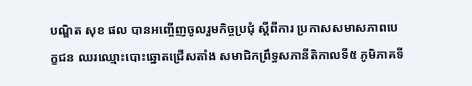បណ្ឌិត សុខ ផល បានអញ្ចើញចូលរួមកិច្ចប្រជុំ ស្តីពីការ ប្រកាសសមាសភាពបេក្ខជន ឈរឈ្មោះបោះឆ្នោតជ្រើសតាំង សមាជិកព្រឹទ្ធសភានីតិកាលទី៥ ភូមិភាគទី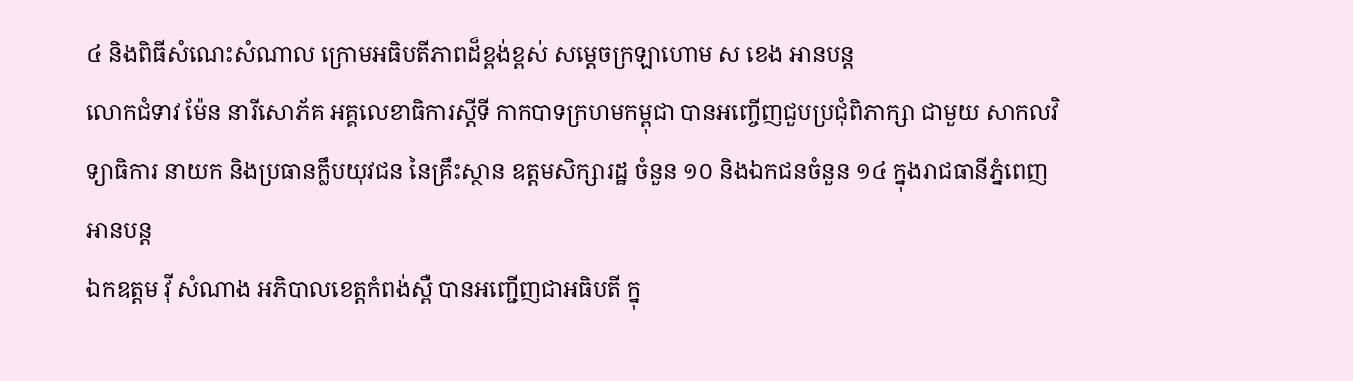៤ និងពិធីសំណេះសំណាល ក្រោមអធិបតីភាពដ៏ខ្ពង់ខ្ពស់ សម្ដេចក្រឡាហោម ស ខេង អានបន្ត
លោកជំទាវ ម៉ែន នារីសោភ័គ អគ្គលេខាធិការស្តីទី កាកបាទក្រហមកម្ពុជា បានអញ្ចើញជួបប្រជុំពិភាក្សា ជាមួយ សាកលវិទ្យាធិការ នាយក និងប្រធានក្លឹបយុវជន នៃគ្រឹះស្ថាន ឧត្តមសិក្សារដ្ឋ ចំនួន ១០ និងឯកជនចំនួន ១៤ ក្នុងរាជធានីភ្នំពេញ អានបន្ត
ឯកឧត្តម វ៉ី សំណាង អភិបាលខេត្តកំពង់ស្ពឺ បានអញ្ជើញជាអធិបតី ក្នុ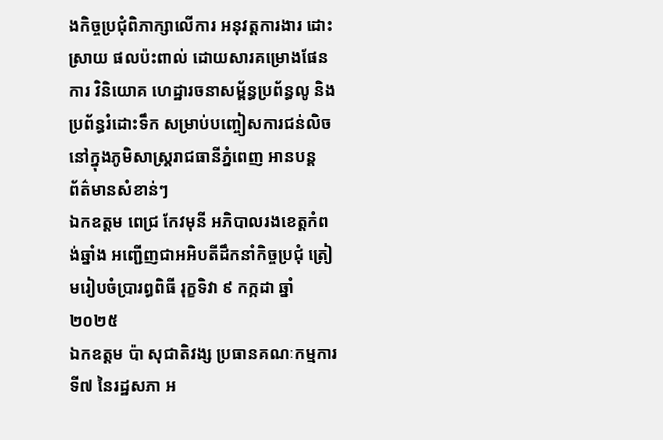ងកិច្ចប្រជុំពិភាក្សាលើការ អនុវត្តការងារ ដោះស្រាយ ផលប៉ះពាល់ ដោយសារគម្រោងផែនការ វិនិយោគ ហេដ្ឋារចនាសម្ព័ន្ធប្រព័ន្ធលូ និងប្រព័ន្ធរំដោះទឹក សម្រាប់បញ្ចៀសការជន់លិច នៅក្នុងភូមិសាស្ត្ររាជធានីភ្នំពេញ អានបន្ត
ព័ត៌មានសំខាន់ៗ
ឯកឧត្តម ពេជ្រ កែវមុនី អភិបាលរងខេត្ដកំពង់ឆ្នាំង អញ្ជើញជាអអិបតីដឹកនាំកិច្ចប្រជុំ ត្រៀមរៀបចំប្រារព្ធពិធី រុក្ខទិវា ៩ កក្កដា ឆ្នាំ២០២៥
ឯកឧត្តម ប៉ា សុជាតិវង្ស ប្រធានគណៈកម្មការទី៧ នៃរដ្ឋសភា អ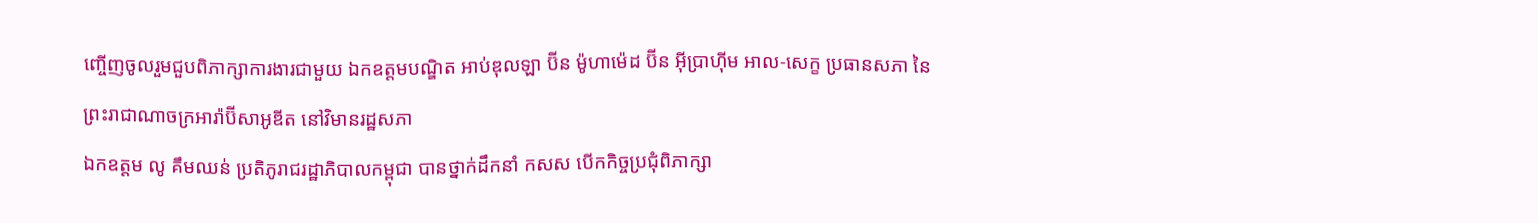ញ្ចើញចូលរួមជួបពិភាក្សាការងារជាមួយ ឯកឧត្តមបណ្ឌិត អាប់ឌុលឡា ប៊ីន ម៉ូហាម៉េដ ប៊ីន អ៊ីប្រាហ៊ីម អាល-សេក្ខ ប្រធានសភា នៃព្រះរាជាណាចក្រអារ៉ាប៊ីសាអូឌីត នៅវិមានរដ្ឋសភា
ឯកឧត្តម លូ គឹមឈន់ ប្រតិភូរាជរដ្ឋាភិបាលកម្ពុជា បានថ្នាក់ដឹកនាំ កសស បើកកិច្ចប្រជុំពិភាក្សា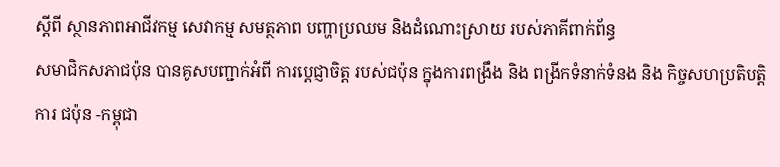ស្តីពី ស្ថានភាពអាជីវកម្ម សេវាកម្ម សមត្ថភាព បញ្ហាប្រឈម និងដំណោះស្រាយ របស់ភាគីពាក់ព័ន្ធ
សមាជិកសភាជប៉ុន បានគូសបញ្ជាក់អំពី ការប្ដេជ្ញាចិត្ត របស់ជប៉ុន ក្នុងការពង្រឹង និង ពង្រីកទំនាក់ទំនង និង កិច្ចសហប្រតិបត្តិការ ជប៉ុន -កម្ពុជា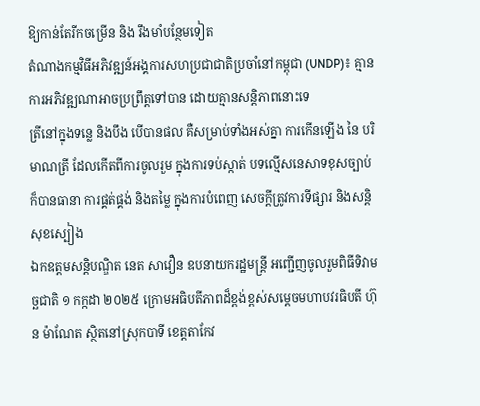ឱ្យកាន់តែរីកចម្រេីន និង រឹងមាំបន្ថែមទៀត
តំណាងកម្មវិធីអភិវឌ្ឍន៍អង្គការសហប្រជាជាតិប្រចាំនៅកម្ពុជា (UNDP)៖ គ្មានការអភិវឌ្ឍណាអាចប្រព្រឹត្តទៅបាន ដោយគ្មានសន្តិភាពនោះទេ
ត្រីនៅក្នុងទន្លេ និងបឹង បើបានផល គឺសម្រាប់ទាំងអស់គ្នា ការកើនឡើង នៃ បរិមាណត្រី ដែលកើតពីការចូលរួម ក្នុងការទប់ស្កាត់ បទល្មើសនេសាទខុសច្បាប់ ក៏បានធានា ការផ្គត់ផ្គង់ និងតម្លៃ ក្នុងការបំពេញ សេចក្តីត្រូវការទីផ្សារ និងសន្តិសុខស្បៀង
ឯកឧត្តមសន្តិបណ្ឌិត នេត សាវឿន ឧបនាយករដ្ឋមន្រ្តី អញ្ជើញចូលរួមពិធីទិវាមច្ឆជាតិ ១ កក្កដា ២០២៥ ក្រោមអធិបតីភាពដ៏ខ្ពង់ខ្ពស់សម្តេចមហាបវរធិបតី ហ៊ុន ម៉ាណែត ស្ថិតនៅស្រុកបាទី ខេត្តតាកែវ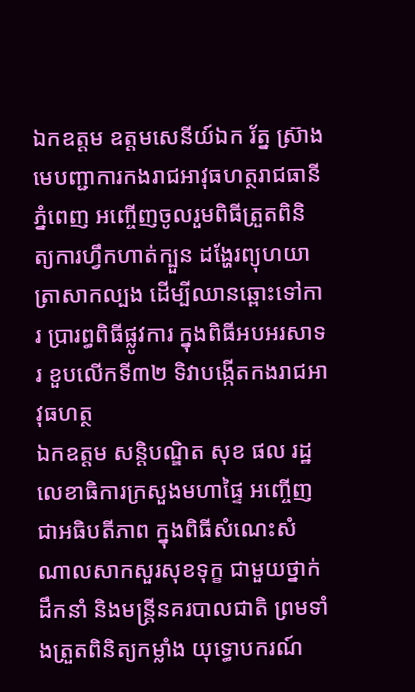ឯកឧត្តម ឧត្តមសេនីយ៍ឯក រ័ត្ន ស៊្រាង មេបញ្ជាការកងរាជអាវុធហត្ថរាជធានីភ្នំពេញ អញ្ចើញចូលរួមពិធីត្រួតពិនិត្យការហ្វឹកហាត់ក្បួន ដង្ហែរព្យុហយាត្រាសាកល្បង ដើម្បីឈានឆ្ពោះទៅការ ប្រារព្ធពិធីផ្លូវការ ក្នុងពិធីអបអរសាទរ ខួបលើកទី៣២ ទិវាបង្កើតកងរាជអាវុធហត្ថ
ឯកឧត្តម សន្តិបណ្ឌិត សុខ ផល រដ្ឋលេខាធិការក្រសួងមហាផ្ទៃ អញ្ចើញជាអធិបតីភាព ក្នុងពិធីសំណេះសំណាលសាកសួរសុខទុក្ខ ជាមួយថ្នាក់ដឹកនាំ និងមន្រ្តីនគរបាលជាតិ ព្រមទាំងត្រួតពិនិត្យកម្លាំង យុទ្ធោបករណ៍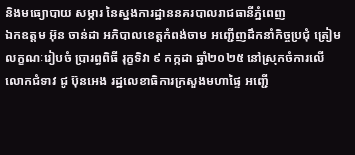និងមធ្យោបាយ សម្ភារ នៃស្នងការដ្ឋាននគរបាលរាជធានីភ្នំពេញ
ឯកឧត្តម អ៊ុន ចាន់ដា អភិបាលខេត្តកំពង់ចាម អញ្ជើញដឹកនាំកិច្ចប្រជុំ ត្រៀមលក្ខណៈរៀបចំ ប្រារព្ធពិធី រុក្ខទិវា ៩ កក្កដា ឆ្នាំ២០២៥ នៅស្រុកចំការលើ
លោកជំទាវ ជូ ប៊ុនអេង រដ្ឋលេខាធិការក្រសួងមហាផ្ទៃ អញ្ជើ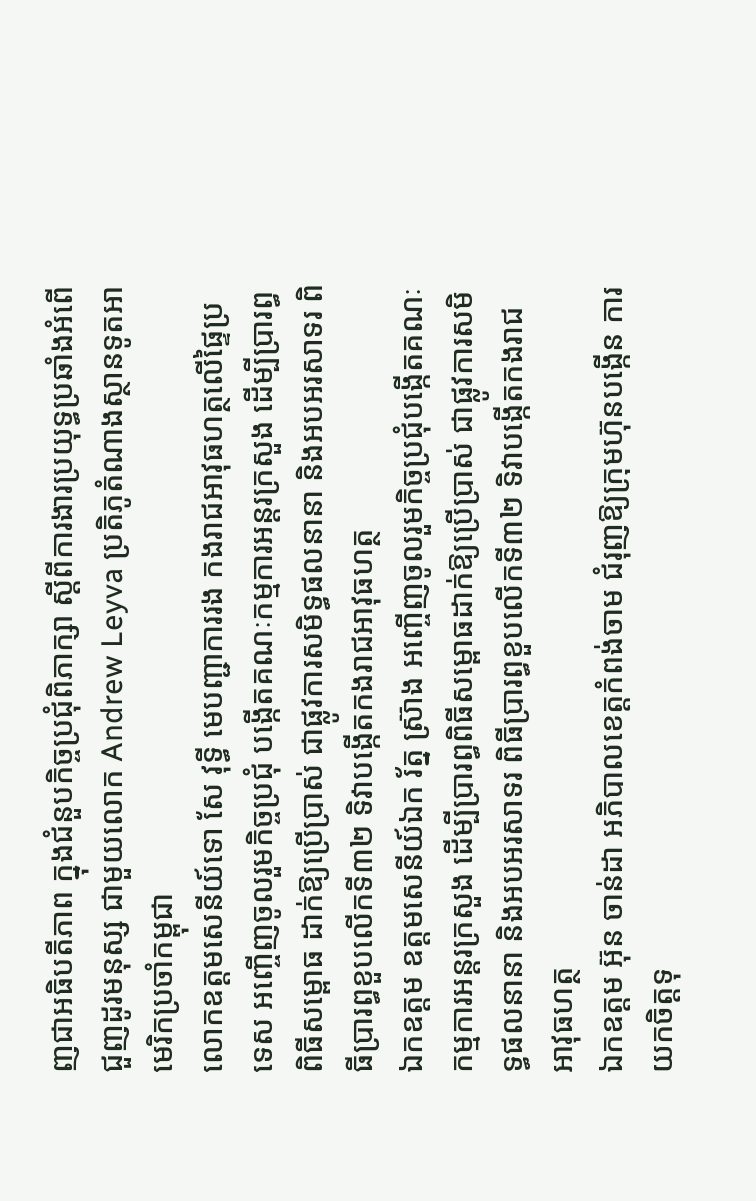ញជាអធិបតីភាព ក្នុងជំនួបកិច្ចប្រជុំពិភាក្សា ស្តីពីការងារប្រយុទ្ធប្រឆាំងអំពើជួញដូរមនុស្ស ជាមួយលោក Andrew Leyva ប្រតិភូតំណាងស្ថានទូតអាមេរិកប្រចាំកម្ពុជា
លោកឧត្តមសេនីយ៍ទោ សែ វុទ្ធី មេបញ្ជាការរង កងរាជអាវុធហត្ថលើផ្ទៃប្រទេស អញ្ចើញចូលរួមកិច្ចប្រជុំ បង្កើតគណៈកម្មការអន្តរក្រសួង ដើម្បីប្រារព្ធពិធីសម្ពោធ ដាក់ឱ្យប្រើប្រាស់ ជាផ្លូវការសមិទ្ធផលនានា និងអបអរសាទរ ពិធីប្រារព្ធខួបលើកទី៣២ ទិវាបង្កើតកងរាជអាវុធហត្ថ
ឯកឧត្តម ឧត្តមសេនីយ៍ឯក រ័ត្ន ស្រ៊ាង អញ្ចើញចូលរួមកិច្ចប្រជុំបង្កើតគណៈកម្មការអន្តរក្រសួង ដើម្បីប្រារព្ធពិធីសម្ពោធដាក់ឱ្យប្រើប្រាស់ ជាផ្លូវការសមិទ្ធផលនានា និងអបអរសាទរ ពិធីប្រារព្ធខួបលើកទី៣២ ទិវាបង្កើតកងរាជអាវុធហត្ថ
ឯកឧត្ដម អ៊ុន ចាន់ដា អភិបាលខេត្តកំពង់ចាម ជំរុញឱ្យក្រុមហ៊ុនបង្កេីន ការយកចិត្តទុ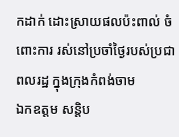កដាក់ ដោះស្រាយផលប៉ះពាល់ ចំពោះការ រស់នៅប្រចាំថ្ងៃរបស់ប្រជាពលរដ្ឋ ក្នុងក្រុងកំពង់ចាម
ឯកឧត្តម សន្តិប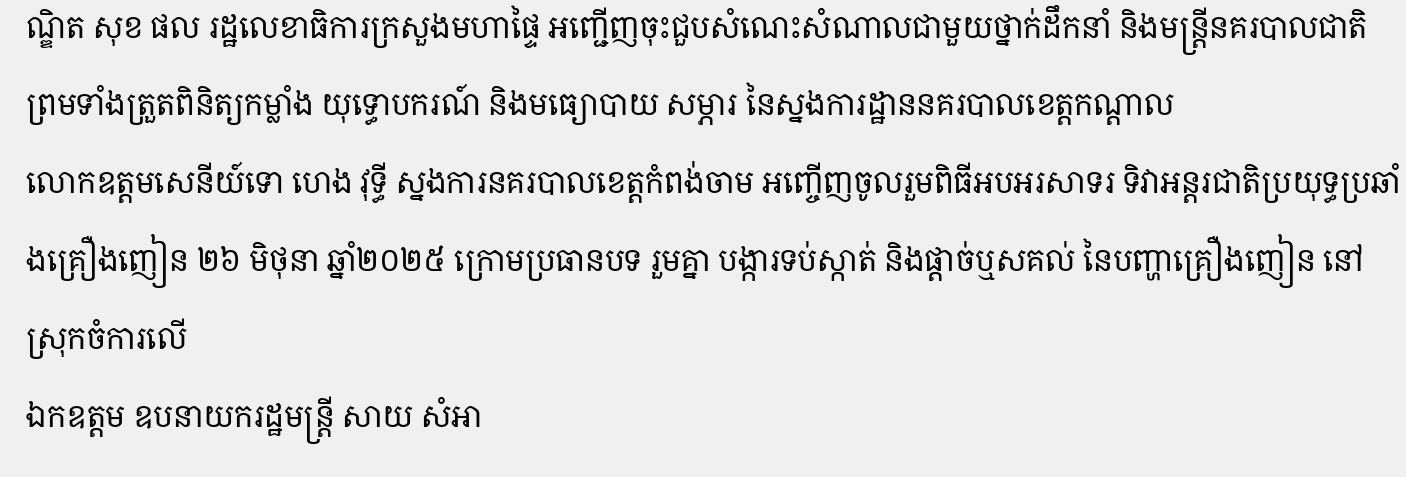ណ្ឌិត សុខ ផល រដ្ឋលេខាធិការក្រសួងមហាផ្ទៃ អញ្ជើញចុះជួបសំណេះសំណាលជាមួយថ្នាក់ដឹកនាំ និងមន្រ្តីនគរបាលជាតិ ព្រមទាំងត្រួតពិនិត្យកម្លាំង យុទ្ធោបករណ៍ និងមធ្យោបាយ សម្ភារ នៃស្នងការដ្ឋាននគរបាលខេត្តកណ្តាល
លោកឧត្តមសេនីយ៍ទោ ហេង វុទ្ធី ស្នងការនគរបាលខេត្តកំពង់ចាម អញ្ចើញចូលរួមពិធីអបអរសាទរ ទិវាអន្តរជាតិប្រយុទ្ធប្រឆាំងគ្រឿងញៀន ២៦ មិថុនា ឆ្នាំ២០២៥ ក្រោមប្រធានបទ រួមគ្នា បង្ការទប់ស្កាត់ និងផ្ដាច់ឬសគល់ នៃបញ្ហាគ្រឿងញៀន នៅស្រុកចំការលេី
ឯកឧត្តម ឧបនាយករដ្ឋមន្រ្តី សាយ សំអា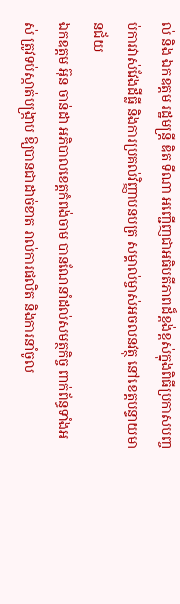ល់ និង ឯកឧត្តម រដ្ឋមន្រ្តី ឌិត ទីណា អញ្ជេីញជាអធិបតីភាពដ៏ខ្ពង់ខ្ពស់ក្នុងពិធីប្រកាសបញ្ចប់ការវាស់វែងដីធ្លី និងការប្រគល់វិញ្ញាបនបត្រ សម្គាល់ម្ចាស់អចលនវត្ថុ នៅខេត្តបន្ទាយមានជ័យ
ឯកឧត្តម អ៊ុន ចាន់ដា អភិបាលខេត្តកំពង់ចាម បានណែនាំដល់សមត្ថកិច្ច ពាក់ព័ន្ធទាំងអស់ ត្រូវទប់ស្កាត់បង្ក្រាប ឱ្យបានជាដាច់ខាត រាល់ការផលិត និងការនាំចូល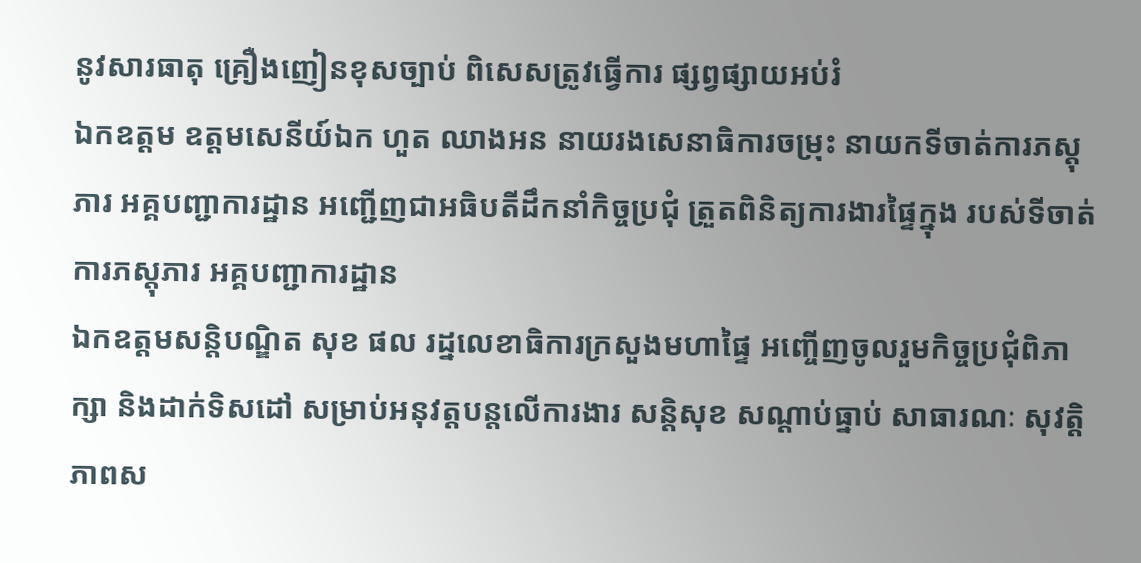នូវសារធាតុ គ្រឿងញៀនខុសច្បាប់ ពិសេសត្រូវធ្វើការ ផ្សព្វផ្សាយអប់រំ
ឯកឧត្តម ឧត្ដមសេនីយ៍ឯក ហួត ឈាងអន នាយរងសេនាធិការចម្រុះ នាយកទីចាត់ការភស្តុភារ អគ្គបញ្ជាការដ្ឋាន អញ្ជើញជាអធិបតីដឹកនាំកិច្ចប្រជុំ ត្រួតពិនិត្យការងារផ្ទៃក្នុង របស់ទីចាត់ការភស្តុភារ អគ្គបញ្ជាការដ្ឋាន
ឯកឧត្ដមសន្តិបណ្ឌិត សុខ ផល រដ្នលេខាធិការក្រសួងមហាផ្ទៃ អញ្ចើញចូលរួមកិច្ចប្រជុំពិភាក្សា និងដាក់ទិសដៅ សម្រាប់អនុវត្តបន្តលើការងារ សន្តិសុខ សណ្តាប់ធ្នាប់ សាធារណៈ សុវត្តិភាពស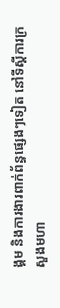ង្គម និងការងារពាក់ព័ន្ធផ្សេងៗទៀត នៅទីស្តីការក្រសួងមហា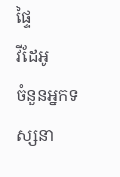ផ្ទៃ
វីដែអូ
ចំនួនអ្នកទស្សនា